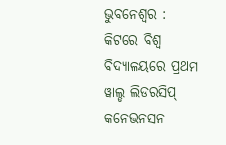ଭୁବନେଶ୍ୱର : କିଟରେ ବିଶ୍ୱ ବିଦ୍ୟାଳୟରେ ପ୍ରଥମ ୱାଲ୍ଡ ଲିଡରସିପ୍ କନେଭନସନ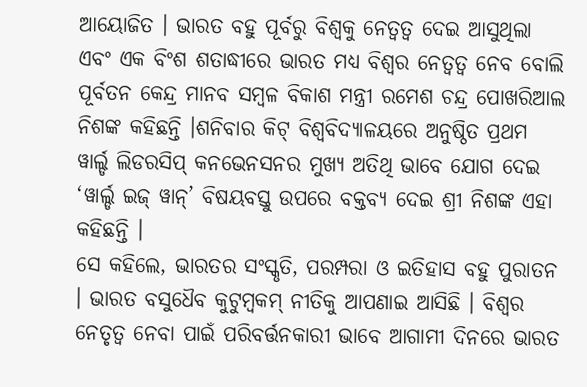ଆୟୋଜିତ । ଭାରତ ବହୁ ପୂର୍ବରୁ ବିଶ୍ୱକୁ ନେତ୍ୱତ୍ୱ ଦେଇ ଆସୁଥିଲା ଏବଂ ଏକ ବିଂଶ ଶତାଦ୍ଧୀରେ ଭାରତ ମଧ୍ୟ ବିଶ୍ୱର ନେତ୍ୱତ୍ୱ ନେବ ବୋଲି ପୂର୍ବତନ କେନ୍ଦ୍ର ମାନବ ସମ୍ବଳ ବିକାଶ ମନ୍ତ୍ରୀ ରମେଶ ଚନ୍ଦ୍ର ପୋଖରିଆଲ ନିଶଙ୍କ କହିଛନ୍ତି ।ଶନିବାର କିଟ୍ ବିଶ୍ୱବିଦ୍ୟାଳୟରେ ଅନୁଷ୍ଠିତ ପ୍ରଥମ ୱାର୍ଲ୍ଡ ଲିଡରସିପ୍ କନଭେନସନର ମୁଖ୍ୟ ଅତିଥି ଭାବେ ଯୋଗ ଦେଇ ‘ୱାର୍ଲ୍ଡ ଇଜ୍ ୱାନ୍’ ବିଷୟବସ୍ତୁ ଉପରେ ବକ୍ତବ୍ୟ ଦେଇ ଶ୍ରୀ ନିଶଙ୍କ ଏହା କହିଛନ୍ତି ।
ସେ କହିଲେ, ଭାରତର ସଂସ୍କୃତି, ପରମ୍ପରା ଓ ଇତିହାସ ବହୁ ପୁରାତନ । ଭାରତ ବସୁଧୈବ କୁଟୁମ୍ବକମ୍ ନୀତିକୁ ଆପଣାଇ ଆସିଛି । ବିଶ୍ୱର ନେତୃତ୍ୱ ନେବା ପାଇଁ ପରିବର୍ତ୍ତନକାରୀ ଭାବେ ଆଗାମୀ ଦିନରେ ଭାରତ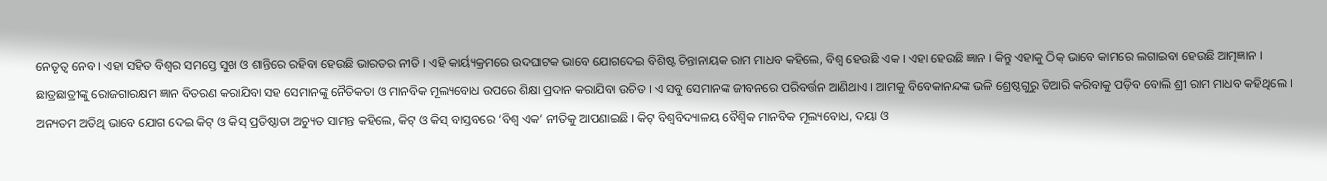ନେତୃତ୍ୱ ନେବ । ଏହା ସହିତ ବିଶ୍ୱର ସମସ୍ତେ ସୁଖ ଓ ଶାନ୍ତିରେ ରହିବା ହେଉଛି ଭାରତର ନୀତି । ଏହି କାର୍ୟ୍ୟକ୍ରମରେ ଉଦଘାଟକ ଭାବେ ଯୋଗଦେଇ ବିଶିଷ୍ଟ ଚିନ୍ତାନାୟକ ରାମ ମାଧବ କହିଲେ, ବିଶ୍ୱ ହେଉଛି ଏକ । ଏହା ହେଉଛି ଜ୍ଞାନ । କିନ୍ତୁ ଏହାକୁ ଠିକ୍ ଭାବେ କାମରେ ଲଗାଇବା ହେଉଛି ଆତ୍ମଜ୍ଞାନ ।
ଛାତ୍ରଛାତ୍ରୀଙ୍କୁ ରୋଜଗାରକ୍ଷମ ଜ୍ଞାନ ବିତରଣ କରାଯିବା ସହ ସେମାନଙ୍କୁ ନୈତିକତା ଓ ମାନବିକ ମୂଲ୍ୟବୋଧ ଉପରେ ଶିକ୍ଷା ପ୍ରଦାନ କରାଯିବା ଉଚିତ । ଏ ସବୁ ସେମାନଙ୍କ ଜୀବନରେ ପରିବର୍ତ୍ତନ ଆଣିଥାଏ । ଆମକୁ ବିବେକାନନ୍ଦଙ୍କ ଭଳି ଶ୍ରେଷ୍ଠଗୁରୁ ତିଆରି କରିବାକୁ ପଡ଼ିବ ବୋଲି ଶ୍ରୀ ରାମ ମାଧବ କହିଥିଲେ । ଅନ୍ୟତମ ଅତିଥି ଭାବେ ଯୋଗ ଦେଇ କିଟ୍ ଓ କିସ୍ ପ୍ରତିଷ୍ଠାତା ଅଚ୍ୟୁତ ସାମନ୍ତ କହିଲେ, କିଟ୍ ଓ କିସ୍ ବାସ୍ତବରେ ‘ବିଶ୍ୱ ଏକ’ ନୀତିକୁ ଆପଣାଇଛି । କିଟ୍ ବିଶ୍ୱବିଦ୍ୟାଳୟ ବୈଶ୍ୱିକ ମାନବିକ ମୂଲ୍ୟବୋଧ, ଦୟା ଓ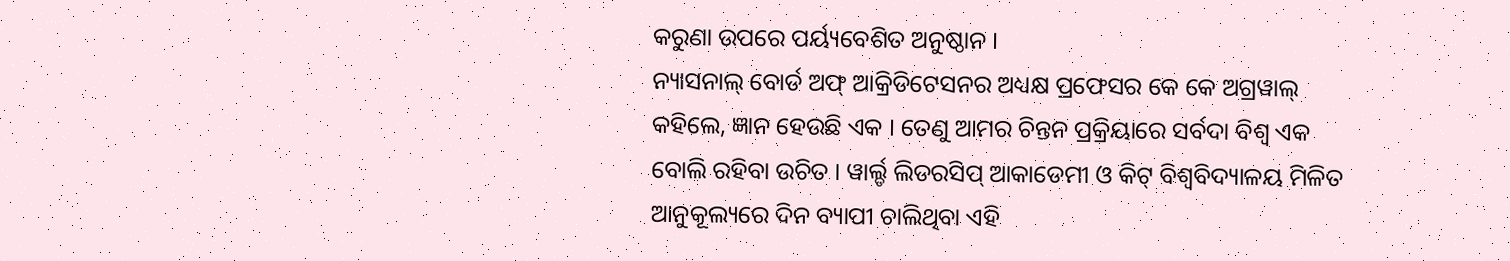କରୁଣା ଉପରେ ପର୍ୟ୍ୟବେଶିତ ଅନୁଷ୍ଠାନ ।
ନ୍ୟାସନାଲ୍ ବୋର୍ଡ ଅଫ୍ ଆକ୍ରିଡିଟେସନର ଅଧ୍ୟକ୍ଷ ପ୍ରଫେସର କେ କେ ଅଗ୍ରୱାଲ୍ କହିଲେ, ଜ୍ଞାନ ହେଉଛି ଏକ । ତେଣୁ ଆମର ଚିନ୍ତନ ପ୍ରକ୍ରିୟାରେ ସର୍ବଦା ବିଶ୍ୱ ଏକ ବୋଲି ରହିବା ଉଚିତ । ୱାର୍ଲ୍ଡ ଲିଡରସିପ୍ ଆକାଡେମୀ ଓ କିଟ୍ ବିଶ୍ୱବିଦ୍ୟାଳୟ ମିଳିତ ଆନୁକୂଲ୍ୟରେ ଦିନ ବ୍ୟାପୀ ଚାଲିଥିବା ଏହି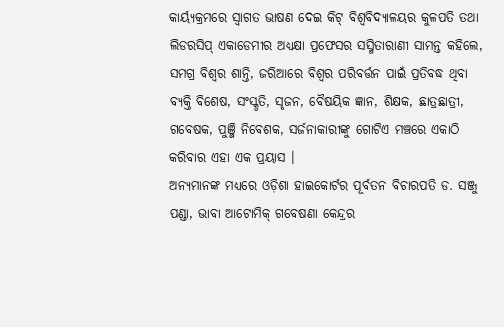କାର୍ୟ୍ୟକ୍ରମରେ ସ୍ୱାଗତ ଭାଷଣ ଦେଇ କିଟ୍ ବିଶ୍ୱବିଦ୍ୟାଳୟର କୁଳପତି ତଥା ଲିଡରସିପ୍ ଏକାଡେମୀର ଅଧ୍ୟକ୍ଷା ପ୍ରଫେସର ସସ୍ମିତାରାଣୀ ସାମନ୍ତ କହିଲେ, ସମଗ୍ର ବିଶ୍ୱର ଶାନ୍ତି, ଜରିଆରେ ବିଶ୍ୱର ପରିବର୍ତ୍ତନ ପାଇଁ ପ୍ରତିବଦ୍ଧ ଥିବା ବ୍ୟକ୍ତି ବିଶେଷ, ସଂସ୍କୃତି, ସୃଜନ, ବୈଷୟିକ ଜ୍ଞାନ, ଶିକ୍ଷକ, ଛାତ୍ରଛାତ୍ରୀ, ଗବେଷକ, ପୁଞ୍ଜି ନିବେଶକ, ସର୍ଜନାକାରୀଙ୍କୁ ଗୋଟିଏ ମଞ୍ଚରେ ଏକାଠି କରିବାର ଏହା ଏକ ପ୍ରୟାସ ।
ଅନ୍ୟମାନଙ୍କ ମଧ୍ୟରେ ଓଡ଼ିଶା ହାଇକୋର୍ଟର ପୂର୍ବତନ ବିଚାରପତି ଡ. ସଞ୍ଜୁ ପଣ୍ଡା, ଭାବା ଆଟୋମିକ୍ ଗବେଷଣା କେନ୍ଦ୍ରର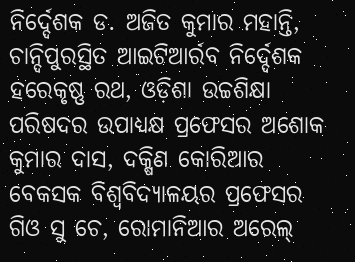ନିର୍ଦ୍ଦେଶକ ଡ. ଅଜିତ କୁମାର ମହାନ୍ତି, ଚାନ୍ଦିପୁରସ୍ଥିତ ଆଇଟିଆର୍ରବ ନିର୍ଦ୍ଦେଶକ ହରେକୃଷ୍ଣ ରଥ, ଓଡ଼ିଶା ଉଚ୍ଚଶିକ୍ଷା ପରିଷଦର ଉପାଧ୍ୟକ୍ଷ ପ୍ରଫେସର ଅଶୋକ କୁମାର ଦାସ, ଦକ୍ଷିଣ କୋରିଆର ବେକସକ ବିଶ୍ୱବିଦ୍ୟାଳୟର ପ୍ରଫେସର ଗିଓ ସୁ ଚେ, ରୋମାନିଆର ଅରେଲ୍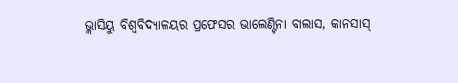ଭ୍ଲାସିୟୁ ବିଶ୍ୱବିଦ୍ୟାଳୟର ପ୍ରଫେସର ଭାଲେଣ୍ଟିନା ବାଲାସ, କାନସାସ୍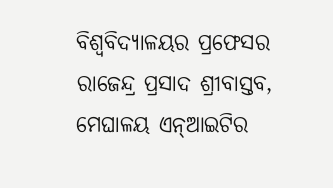ବିଶ୍ୱବିଦ୍ୟାଳୟର ପ୍ରଫେସର ରାଜେନ୍ଦ୍ର ପ୍ରସାଦ ଶ୍ରୀବାସ୍ତବ, ମେଘାଳୟ ଏନ୍ଆଇଟିର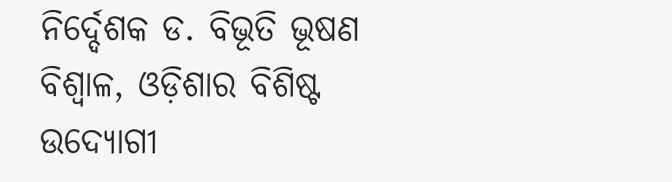ନିର୍ଦ୍ଦେଶକ ଡ. ବିଭୂତି ଭୂଷଣ ବିଶ୍ୱାଳ, ଓଡ଼ିଶାର ବିଶିଷ୍ଟ ଉଦ୍ୟୋଗୀ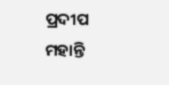ପ୍ରଦୀପ ମହାନ୍ତି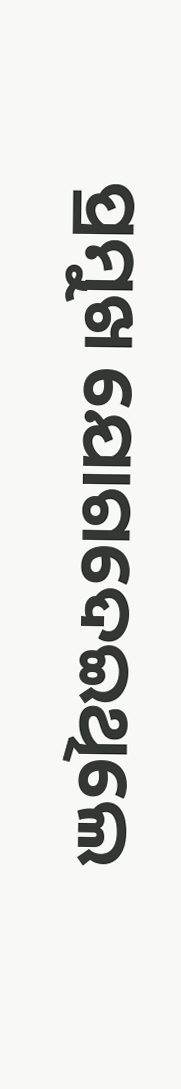ପ୍ରମୁଖ ଯୋଗଦେଇଥିଲେ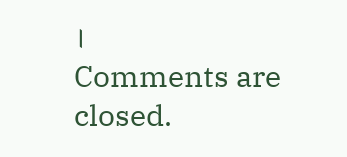।
Comments are closed.